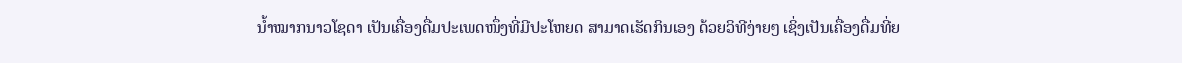ນໍ້າໝາກນາວໂຊດາ ເປັນເຄື່ອງດື່ມປະເພດໜຶ່ງທີ່ມີປະໂຫຍດ ສາມາດເຮັດກິນເອງ ດ້ວຍວິທີງ່າຍໆ ເຊິ່ງເປັນເຄື່ອງດື່ມທີ່ຍ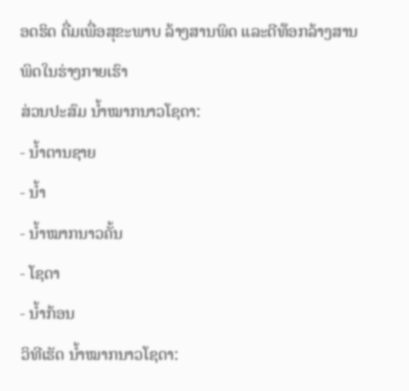ອດຮິດ ດື່ມເພື່ອສຸຂະພາບ ລ້າງສານພິດ ແລະດີທ໊ອກລ້າງສານພິດໃນຮ່າງກາຍເຮົາ
ສ່ວນປະສົມ ນໍ້າໝາກນາວໂຊດາ:
- ນໍ້າຕານຊາຍ
- ນໍ້າ
- ນໍ້າໝາກນາວຄັ້ນ
- ໂຊດາ
- ນໍ້າກ້ອນ
ວິທີເຮັດ ນໍ້າໝາກນາວໂຊດາ: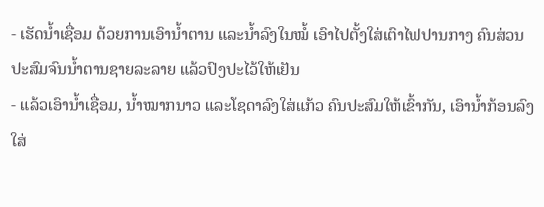- ເຮັດນໍ້າເຊື່ອມ ດ້ວຍການເອົານໍ້າຕານ ແລະນໍ້າລົງໃນໝໍ້ ເອົາໄປຕັ້ງໃສ່ເຕົາໄຟປານກາງ ຄົນສ່ວນປະສົມຈົນນໍ້າຕານຊາຍລະລາຍ ແລ້ວປົງປະໄວ້ໃຫ້ເຢັນ
- ແລ້ວເອົານໍ້າເຊື່ອມ, ນໍ້າໝາກນາວ ແລະໂຊດາລົງໃສ່ແກ້ວ ຄົນປະສົມໃຫ້ເຂົ້າກັນ, ເອົານໍ້າກ້ອນລົງໃສ່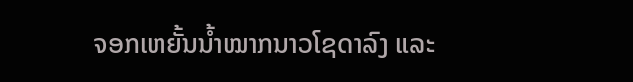ຈອກເຫຍັ້ນນໍ້າໝາກນາວໂຊດາລົງ ແລະ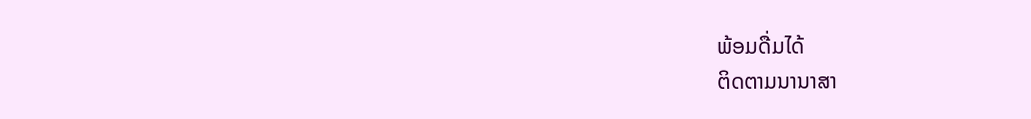ພ້ອມດື່ມໄດ້
ຕິດຕາມນານາສາ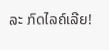ລະ ກົດໄລຄ໌ເລີຍ!